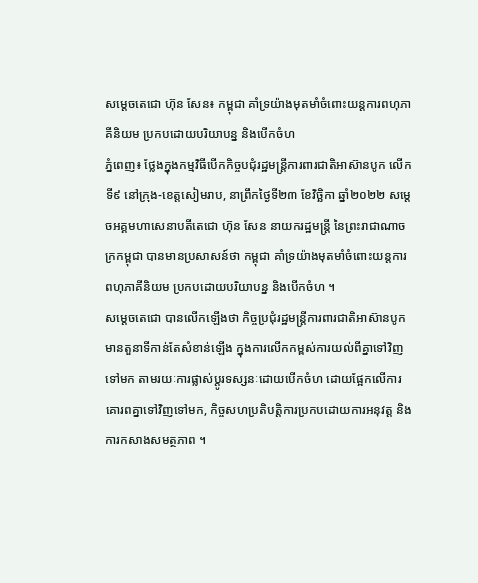សម្ដេចតេជោ ហ៊ុន សែន៖ កម្ពុជា គាំទ្រយ៉ាងមុតមាំចំពោះយន្តការពហុភាគីនិយម ប្រកបដោយបរិយាបន្ន និងបើកចំហ
ភ្នំពេញ៖ ថ្លែងក្នុងកម្មវិធីបើកកិច្ចបជុំរដ្ឋមន្ត្រីការពារជាតិអាស៊ានបូក លើកទី៩ នៅក្រុង-ខេត្តសៀមរាប, នាព្រឹកថ្ងៃទី២៣ ខែវិច្ឆិកា ឆ្នាំ២០២២ សម្ដេចអគ្គមហាសេនាបតីតេជោ ហ៊ុន សែន នាយករដ្ឋមន្ត្រី នៃព្រះរាជាណាចក្រកម្ពុជា បានមានប្រសាសន៍ថា កម្ពុជា គាំទ្រយ៉ាងមុតមាំចំពោះយន្តការពហុភាគីនិយម ប្រកបដោយបរិយាបន្ន និងបើកចំហ ។
សម្ដេចតេជោ បានលើកឡើងថា កិច្ចប្រជុំរដ្ឋមន្ត្រីការពារជាតិអាស៊ានបូក មានតួនាទីកាន់តែសំខាន់ឡើង ក្នុងការលើកកម្ពស់ការយល់ពីគ្នាទៅវិញទៅមក តាមរយៈការផ្លាស់ប្តូរទស្សនៈដោយបើកចំហ ដោយផ្អែកលើការគោរពគ្នាទៅវិញទៅមក, កិច្ចសហប្រតិបត្តិការប្រកបដោយការអនុវត្ត និង ការកសាងសមត្ថភាព ។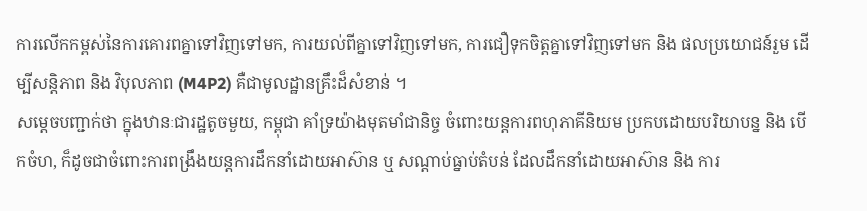ការលើកកម្ពស់នៃការគោរពគ្នាទៅវិញទៅមក, ការយល់ពីគ្នាទៅវិញទៅមក, ការជឿទុកចិត្តគ្នាទៅវិញទៅមក និង ផលប្រយោជន៍រួម ដើម្បីសន្តិភាព និង វិបុលភាព (M4P2) គឺជាមូលដ្ឋានគ្រឹះដ៏សំខាន់ ។
សម្ដេចបញ្ជាក់ថា ក្នុងឋានៈជារដ្ឋតូចមួយ, កម្ពុជា គាំទ្រយ៉ាងមុតមាំជានិច្ច ចំពោះយន្តការពហុភាគីនិយម ប្រកបដោយបរិយាបន្ន និង បើកចំហ, ក៏ដូចជាចំពោះការពង្រឹងយន្តការដឹកនាំដោយអាស៊ាន ឬ សណ្តាប់ធ្នាប់តំបន់ ដែលដឹកនាំដោយអាស៊ាន និង ការ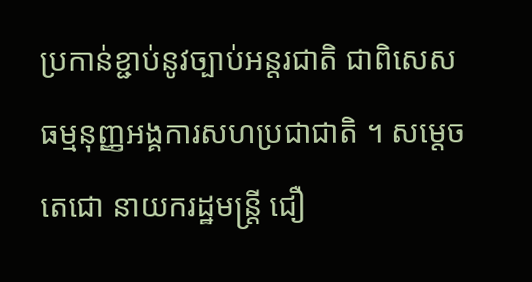ប្រកាន់ខ្ជាប់នូវច្បាប់អន្តរជាតិ ជាពិសេស ធម្មនុញ្ញអង្គការសហប្រជាជាតិ ។ សម្ដេចតេជោ នាយករដ្ឋមន្ត្រី ជឿ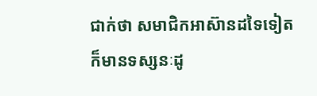ជាក់ថា សមាជិកអាស៊ានដទៃទៀត ក៏មានទស្សនៈដូ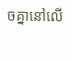ចគ្នានៅលើ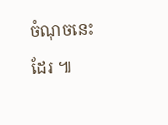ចំណុចនេះដែរ ៕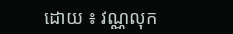ដោយ ៖ វណ្ណលុក